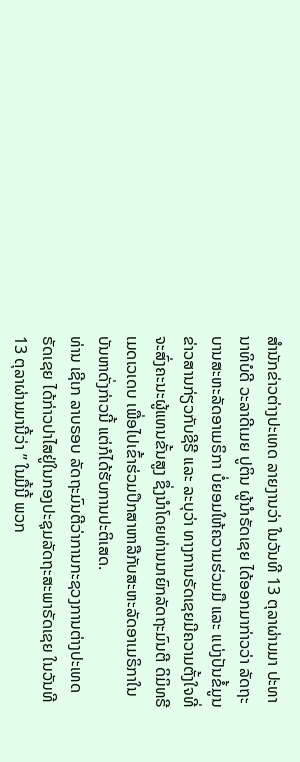ສຳນັກຂ່າວຕ່າງປະເທດ ລາຍງານວ່າ ໃນວັນທີ 13 ຕຸລາຜ່ານມາ ປະທານາທິບໍດີ ວະລາດີເມຍ ປູຕິນ ຜູ້ນຳຣັດເຊຍ ໄດ້ອອກມາກ່າວວ່າ ລັດຖະບານສະຫະລັດອາເມຣິກາ ບໍ່ຍອມໃຫ້ຄວາມຮ່ວມມື ແລະ ແບ່ງປັນຂໍ້ມູນຂ່າວສານກ່ຽວກັບຊີຣີ ແລະ ລະບຸວ່າ ທາງການຣັດເຊຍມີຄວາມຕັ້ງໃຈທີ່ຈະສົ່ງຄະນະຜູ້ແທນຂັ້ນສູງ ຊຶ່ງນຳໂດຍທ່ານນາຍົກລັດຖະມົນຕີ ດິມິທຣີ ເມດເວເດບ ເພື່ອໄປເຂົ້າຮ່ວມປຶກສາຫາລືກັບສະຫະລັດອາເມຣິກາໃນບັນຫາດັ່ງກ່າວນີ້ ແຕ່ກໍໄດ້ຮັບການປະຕິເສດ.
ທ່ານ ເຊີເກ ລາບຣອບ ລັດຖະມົນຕີວ່າການກະຊວງການຕ່າງປະເທດຣັດເຊຍ ໄດ້ກ່າວປາໄສຢູ່ໃນກອງປະຊຸມລັດຖະສະພາຣັດເຊຍ ໃນວັນທີ 13 ຕຸລາຜ່ານມານີ້ວ່າ ” ໃນມື້ນີ້ ພວກ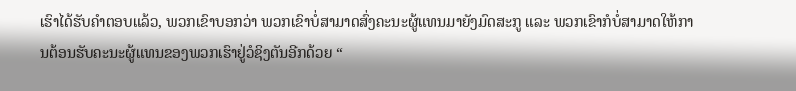ເຮົາໄດ້ຮັບຄຳຕອບແລ້ວ, ພວກເຂົາບອກວ່າ ພວກເຂົາບໍ່ສາມາດສົ່ງຄະນະຜູ້ແທນມາຍັງມົດສະກູ ແລະ ພວກເຂົາກໍບໍ່ສາມາດໃຫ້ການຕ້ອນຮັບຄະນະຜູ້ແທນຂອງພວກເຮົາຢູ່ວໍຊິງຕັນອີກດ້ວຍ “